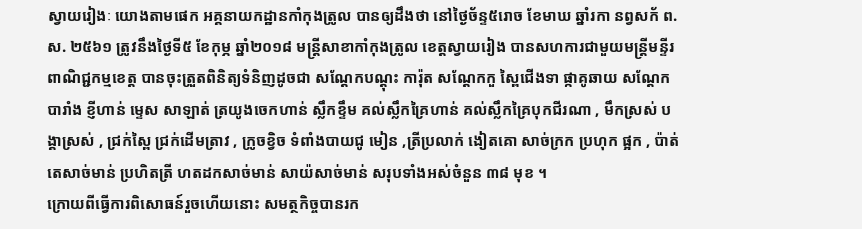ស្វាយរៀងៈ យោងតាមផេក អគ្គនាយកដ្ឋានកាំកុងត្រូល បានឲ្យដឹងថា នៅថ្ងៃច័ន្ទ៥រោច ខែមាឃ ឆ្នាំរកា នព្វសក័ ព.ស. ២៥៦១ ត្រូវនឹងថ្ងៃទី៥ ខែកុម្ភ ឆ្នាំ២០១៨ មន្រ្តីសាខាកាំកុងត្រូល ខេត្តស្វាយរៀង បានសហការជាមួយមន្រ្តីមន្ទីរពាណិជ្ជកម្មខេត្ត បានចុះត្រួតពិនិត្យទំនិញដូចជា សណ្តែកបណ្តុះ ការ៉ុត សណ្តែកកួ ស្ពៃជើងទា ផ្កាគូឆាយ សណ្តែកបារាំង ខ្ញីហាន់ ម្ទេស សាឡាត់ ត្រយូងចេកហាន់ ស្លឹកខ្ទឹម គល់ស្លឹកគ្រៃហាន់ គល់ស្លឹកគ្រៃបុកជីរណា , មឹកស្រស់ បង្គាស្រស់ , ជ្រក់ស្ពៃ ជ្រក់ដើមត្រាវ , ក្រូចខ្វិច ទំពាំងបាយជូ មៀន ,ត្រីប្រលាក់ ងៀតគោ សាច់ក្រក ប្រហុក ផ្អក , ប៉ាត់តេសាច់មាន់ ប្រហិតត្រី ហតដកសាច់មាន់ សាយ៉សាច់មាន់ សរុបទាំងអស់ចំនួន ៣៨ មុខ ។
ក្រោយពីធ្វើការពិសោធន៍រួចហើយនោះ សមត្ថកិច្ចបានរក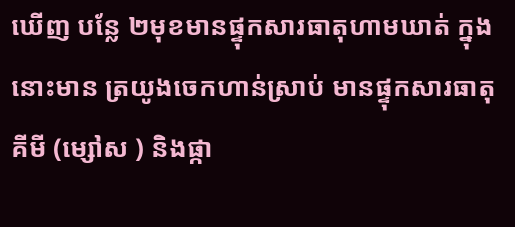ឃើញ បន្លែ ២មុខមានផ្ទុកសារធាតុហាមឃាត់ ក្នុងនោះមាន ត្រយូងចេកហាន់ស្រាប់ មានផ្ទុកសារធាតុគីមី (ម្សៅស ) និងផ្កា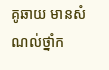គូឆាយ មានសំណល់ថ្នាំក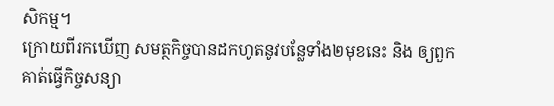សិកម្ម។
ក្រោយពីរកឃើញ សមត្ថកិច្ចបានដកហូតនូវបន្លែទាំង២មុខនេះ និង ឲ្យពួកគាត់ធ្វើកិច្ចសន្យា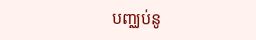បញ្ឈប់នូ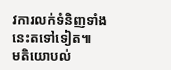វការលក់ទំនិញទាំងនេះតទៅទៀត៕
មតិយោបល់